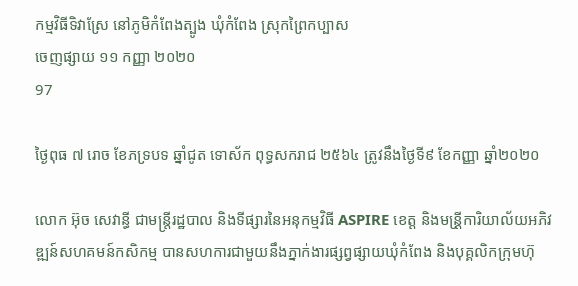កម្មវិធីទិវាស្រែ នៅភូមិកំពែងត្បូង ឃុំកំពែង ស្រុកព្រៃកប្បាស
ចេញផ្សាយ ១១ កញ្ញា ២០២០
97

ថ្ងៃពុធ ៧ រោច ខែភទ្របទ ឆ្នាំជូត ទោស័ក ពុទ្ធសករាជ ២៥៦៤ ត្រូវនឹងថ្ងៃទី៩ ខែកញ្ញា ឆ្នាំ២០២០

លោក អ៊ុច សេវាន្ធី ជាមន្ត្រីរដ្ឋបាល និងទីផ្សារនៃអនុកម្មវិធី ASPIRE ខេត្ត និងមន្រី្តការិយាល័យអភិវឌ្ឍន៍សហគមន៍កសិកម្ម បានសហការជាមួយនឹងភ្នាក់ងារផ្សព្វផ្សាយឃុំកំពែង និងបុគ្គលិកក្រុមហ៊ុ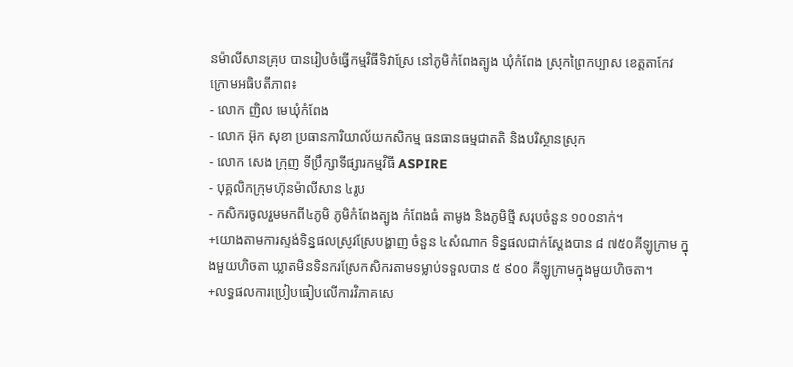នម៉ាលីសានគ្រុប បានរៀបចំធ្វើកម្មវិធីទិវាស្រែ នៅភូមិកំពែងត្បូង ឃុំកំពែង ស្រុកព្រៃកប្បាស ខេត្តតាកែវ ក្រោមអធិបតីភាព៖
- លោក ញិល មេឃុំកំពែង
- លោក អ៊ុក សុខា ប្រធានការិយាល័យកសិកម្ម ធនធានធម្មជាតតិ និងបរិស្ថានស្រុក
- លោក សេង ក្រុញ ទីប្រឹក្សាទីផ្សារកម្មវិធី ASPIRE
- បុគ្គលិកក្រុមហ៊ុនម៉ាលីសាន ៤រូប
- កសិករចូលរួមមកពី៤ភូមិ ភូមិកំពែងត្បូង កំពែងធំ តាមូង និងភូមិថ្មី សរុបចំនួន ១០០នាក់។
+យោងតាមការស្ទង់ទិន្នផលស្រូវស្រែបង្ហាញ ចំនួន ៤សំណាក ទិន្នផលជាក់ស្តែងបាន ៨ ៧៥០គីឡូក្រាម ក្នុងមួយហិចតា ឃ្លាតមិនទិនករស្រែកសិករតាមទម្លាប់ទទួលបាន ៥ ៩០០ គីឡូក្រាមក្នុងមួយហិចតា។
+លទ្ធផលការប្រៀបធៀបលើការវិភាគសេ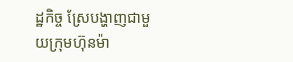ដ្ឋកិច្ច ស្រែបង្ហាញជាមួយក្រុមហ៊ុនម៉ា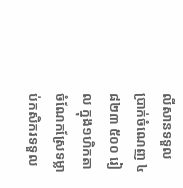លីសានទទួលប្រាក់ចំណេញ ៤ ៨២៣ ៥០០ រៀល ក្នុង១ហិកតា ចំណែកស្រែទម្លាប់កសិករទទួល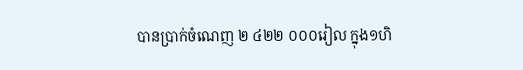បានប្រាក់ចំណេញ ២ ៤២២ ០០០រៀល ក្នុង១ហិ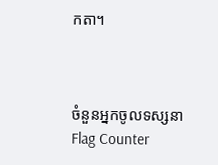កតា។



ចំនួនអ្នកចូលទស្សនា
Flag Counter